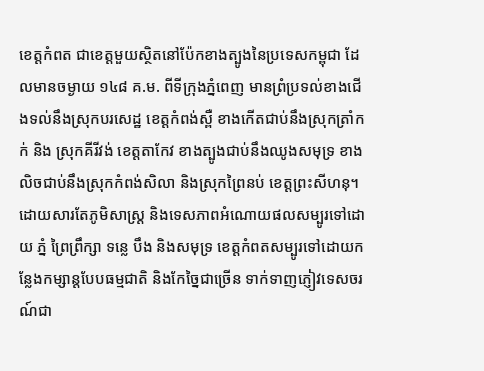ខេត្តកំពត ជាខេត្តមួយស្ថិតនៅប៉ែកខាងត្បូងនៃប្រទេសកម្ពុជា ដែលមានចម្ងាយ ១៤៨ គ.ម. ពីទីក្រុងភ្នំពេញ មានព្រំប្រទល់ខាងជើងទល់នឹងស្រុកបរសេដ្ឋ ខេត្តកំពង់ស្ពឺ ខាងកើតជាប់នឹងស្រុកត្រាំកក់ និង ស្រុកគីរីវង់ ខេត្តតាកែវ ខាងត្បូងជាប់នឹងឈូងសមុទ្រ ខាងលិចជាប់នឹងស្រុកកំពង់សិលា និងស្រុកព្រៃនប់ ខេត្តព្រះសីហនុ។
ដោយសារតែភូមិសាស្រ្ត និងទេសភាពអំណោយផលសម្បូរទៅដោយ ភ្នំ ព្រៃព្រឹក្សា ទន្លេ បឹង និងសមុទ្រ ខេត្តកំពតសម្បូរទៅដោយកន្លែងកម្សាន្តបែបធម្មជាតិ និងកែច្នៃជាច្រើន ទាក់ទាញភ្ញៀវទេសចរណ៍ជា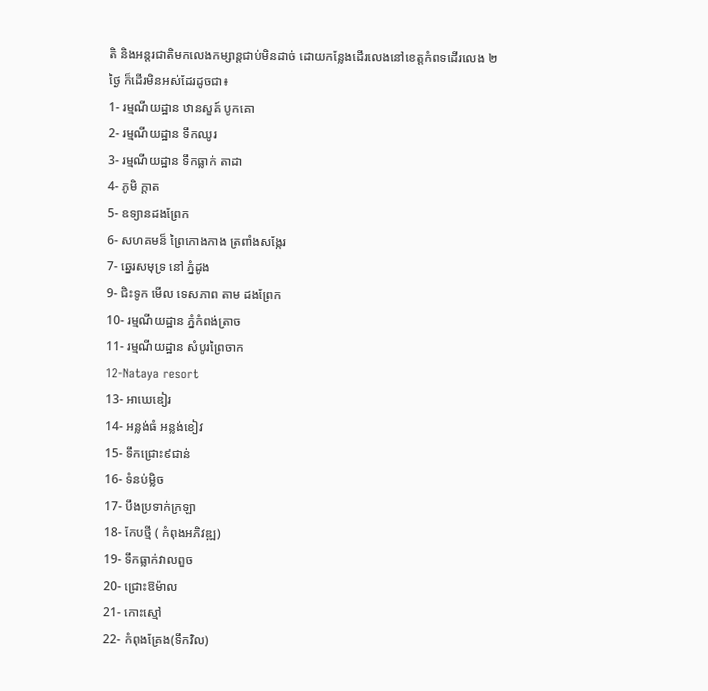តិ និងអន្តរជាតិមកលេងកម្សាន្តជាប់មិនដាច់ ដោយកន្លែងដើរលេងនៅខេត្តកំពទដើរលេង ២ ថ្ងៃ ក៏ដើរមិនអស់ដែរដូចជា៖
1- រម្មណីយដ្ឋាន ឋានសួគ៍ បូកគោ
2- រម្មណីយដ្ឋាន ទឹកឈូរ
3- រម្មណីយដ្ឋាន ទឹកធ្លាក់ តាដា
4- ភូមិ ក្តាត
5- ឧទ្យានដងព្រែក
6- សហគមន៏ ព្រៃកោងកាង ត្រពាំងសង្កែរ
7- ឆ្នេរសមុទ្រ នៅ ភ្នំដូង
9- ជិះទូក មើល ទេសភាព តាម ដងព្រែក
10- រម្មណីយដ្ឋាន ភ្នំកំពង់ត្រាច
11- រម្មណីយដ្ឋាន សំបូរព្រៃចាក
12-Nataya resort
13- អាឃេឌៀរ
14- អន្លង់ធំ អន្លង់ខៀវ
15- ទឹកជ្រោះ៩ជាន់
16- ទំនប់ម្លិច
17- បឹងប្រទាក់ក្រឡា
18- កែបថ្មី ( កំពុងអភិវឌ្ឍ)
19- ទឹកធ្លាក់វាលពួច
20- ជ្រោះឱម៉ាល
21- កោះស្មៅ
22- កំពុងគ្រែង(ទឹកវិល)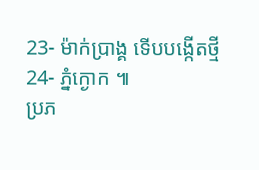23- ម៉ាក់ប្រាង្គ ទើបបង្កើតថ្មី
24- ភ្នំក្ងោក ៕
ប្រភ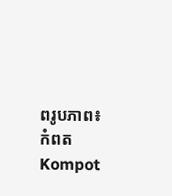ពរូបភាព៖ កំពត Kompot